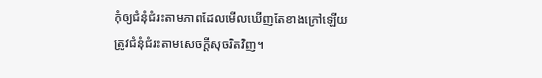កុំឲ្យជំនុំជំរះតាមភាពដែលមើលឃើញតែខាងក្រៅឡើយ ត្រូវជំនុំជំរះតាមសេចក្ដីសុចរិតវិញ។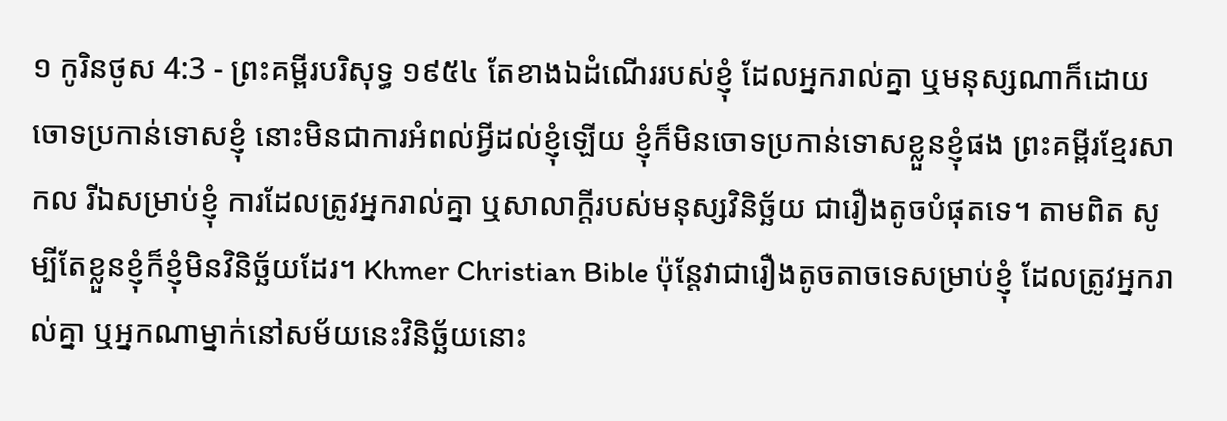១ កូរិនថូស 4:3 - ព្រះគម្ពីរបរិសុទ្ធ ១៩៥៤ តែខាងឯដំណើររបស់ខ្ញុំ ដែលអ្នករាល់គ្នា ឬមនុស្សណាក៏ដោយ ចោទប្រកាន់ទោសខ្ញុំ នោះមិនជាការអំពល់អ្វីដល់ខ្ញុំឡើយ ខ្ញុំក៏មិនចោទប្រកាន់ទោសខ្លួនខ្ញុំផង ព្រះគម្ពីរខ្មែរសាកល រីឯសម្រាប់ខ្ញុំ ការដែលត្រូវអ្នករាល់គ្នា ឬសាលាក្ដីរបស់មនុស្សវិនិច្ឆ័យ ជារឿងតូចបំផុតទេ។ តាមពិត សូម្បីតែខ្លួនខ្ញុំក៏ខ្ញុំមិនវិនិច្ឆ័យដែរ។ Khmer Christian Bible ប៉ុន្ដែវាជារឿងតូចតាចទេសម្រាប់ខ្ញុំ ដែលត្រូវអ្នករាល់គ្នា ឬអ្នកណាម្នាក់នៅសម័យនេះវិនិច្ឆ័យនោះ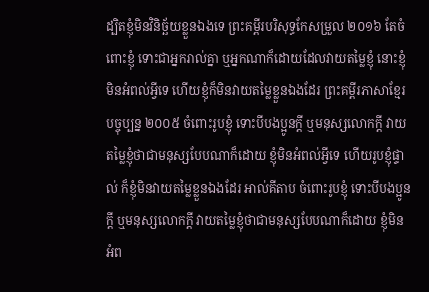ដ្បិតខ្ញុំមិនវិនិច្ឆ័យខ្លួនឯងទេ ព្រះគម្ពីរបរិសុទ្ធកែសម្រួល ២០១៦ តែចំពោះខ្ញុំ ទោះជាអ្នករាល់គ្នា ឬអ្នកណាក៏ដោយដែលវាយតម្លៃខ្ញុំ នោះខ្ញុំមិនអំពល់អ្វីទេ ហើយខ្ញុំក៏មិនវាយតម្លៃខ្លួនឯងដែរ ព្រះគម្ពីរភាសាខ្មែរបច្ចុប្បន្ន ២០០៥ ចំពោះរូបខ្ញុំ ទោះបីបងប្អូនក្ដី ឬមនុស្សលោកក្ដី វាយតម្លៃខ្ញុំថាជាមនុស្សបែបណាក៏ដោយ ខ្ញុំមិនអំពល់អ្វីទេ ហើយរូបខ្ញុំផ្ទាល់ ក៏ខ្ញុំមិនវាយតម្លៃខ្លួនឯងដែរ អាល់គីតាប ចំពោះរូបខ្ញុំ ទោះបីបងប្អូនក្ដី ឬមនុស្សលោកក្ដី វាយតម្លៃខ្ញុំថាជាមនុស្សបែបណាក៏ដោយ ខ្ញុំមិនអំព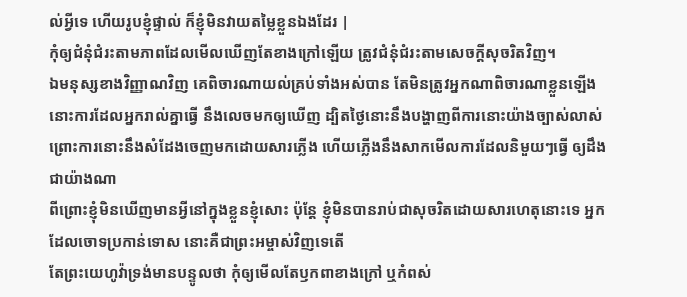ល់អ្វីទេ ហើយរូបខ្ញុំផ្ទាល់ ក៏ខ្ញុំមិនវាយតម្លៃខ្លួនឯងដែរ |
កុំឲ្យជំនុំជំរះតាមភាពដែលមើលឃើញតែខាងក្រៅឡើយ ត្រូវជំនុំជំរះតាមសេចក្ដីសុចរិតវិញ។
ឯមនុស្សខាងវិញ្ញាណវិញ គេពិចារណាយល់គ្រប់ទាំងអស់បាន តែមិនត្រូវអ្នកណាពិចារណាខ្លួនឡើង
នោះការដែលអ្នករាល់គ្នាធ្វើ នឹងលេចមកឲ្យឃើញ ដ្បិតថ្ងៃនោះនឹងបង្ហាញពីការនោះយ៉ាងច្បាស់លាស់ ព្រោះការនោះនឹងសំដែងចេញមកដោយសារភ្លើង ហើយភ្លើងនឹងសាកមើលការដែលនិមួយៗធ្វើ ឲ្យដឹងជាយ៉ាងណា
ពីព្រោះខ្ញុំមិនឃើញមានអ្វីនៅក្នុងខ្លួនខ្ញុំសោះ ប៉ុន្តែ ខ្ញុំមិនបានរាប់ជាសុចរិតដោយសារហេតុនោះទេ អ្នកដែលចោទប្រកាន់ទោស នោះគឺជាព្រះអម្ចាស់វិញទេតើ
តែព្រះយេហូវ៉ាទ្រង់មានបន្ទូលថា កុំឲ្យមើលតែឫកពាខាងក្រៅ ឬកំពស់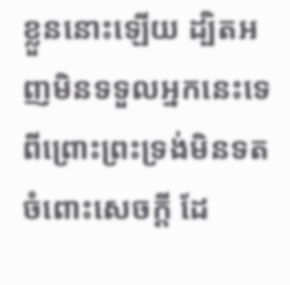ខ្លួននោះឡើយ ដ្បិតអញមិនទទួលអ្នកនេះទេ ពីព្រោះព្រះទ្រង់មិនទតចំពោះសេចក្ដី ដែ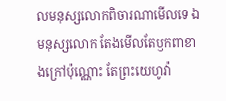លមនុស្សលោកពិចារណាមើលទេ ឯមនុស្សលោក តែងមើលតែឫកពាខាងក្រៅប៉ុណ្ណោះ តែព្រះយេហូវ៉ា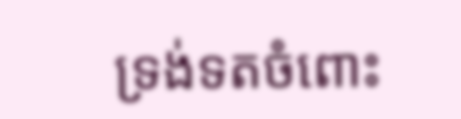ទ្រង់ទតចំពោះ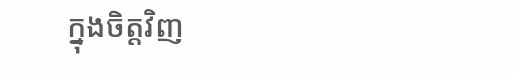ក្នុងចិត្តវិញ